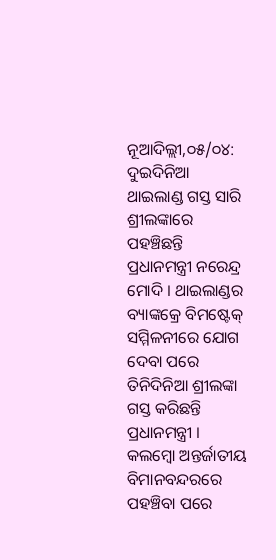ନୂଆଦିଲ୍ଲୀ,୦୫/୦୪: ଦୁଇଦିନିଆ ଥାଇଲାଣ୍ଡ ଗସ୍ତ ସାରି ଶ୍ରୀଲଙ୍କାରେ ପହଞ୍ଚିଛନ୍ତି ପ୍ରଧାନମନ୍ତ୍ରୀ ନରେନ୍ଦ୍ର ମୋଦି । ଥାଇଲାଣ୍ଡର ବ୍ୟାଙ୍କକ୍ରେ ବିମଷ୍ଟେକ୍ ସମ୍ମିଳନୀରେ ଯୋଗ ଦେବା ପରେ ତିନିଦିନିଆ ଶ୍ରୀଲଙ୍କା ଗସ୍ତ କରିଛନ୍ତି ପ୍ରଧାନମନ୍ତ୍ରୀ । କଲମ୍ବୋ ଅନ୍ତର୍ଜାତୀୟ ବିମାନବନ୍ଦରରେ ପହଞ୍ଚିବା ପରେ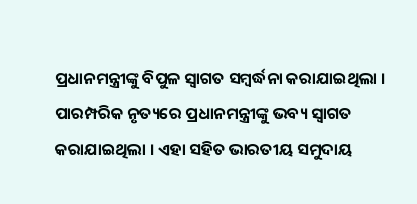ପ୍ରଧାନମନ୍ତ୍ରୀଙ୍କୁ ବିପୁଳ ସ୍ୱାଗତ ସମ୍ବର୍ଦ୍ଧନା କରାଯାଇଥିଲା । ପାରମ୍ପରିକ ନୃତ୍ୟରେ ପ୍ରଧାନମନ୍ତ୍ରୀଙ୍କୁ ଭବ୍ୟ ସ୍ୱାଗତ କରାଯାଇଥିଲା । ଏହା ସହିତ ଭାରତୀୟ ସମୁଦାୟ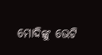ମୋଦିଙ୍କୁ ଭେଟି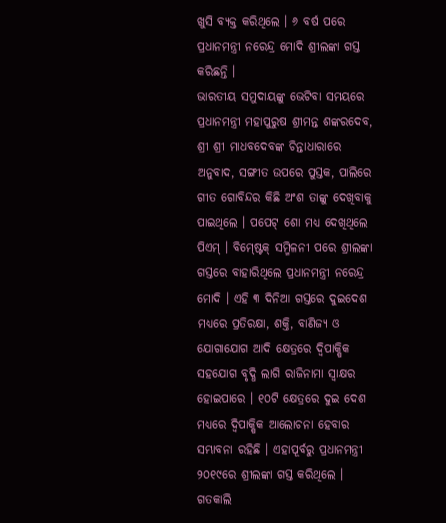ଖୁସି ବ୍ୟକ୍ତ କରିଥିଲେ । ୬ ବର୍ଷ ପରେ ପ୍ରଧାନମନ୍ତ୍ରୀ ନରେନ୍ଦ୍ର ମୋଦି ଶ୍ରୀଲଙ୍କା ଗସ୍ତ କରିଛନ୍ତି ।
ଭାରତୀୟ ସମୁଦାୟଙ୍କୁ ଭେଟିବା ସମୟରେ ପ୍ରଧାନମନ୍ତ୍ରୀ ମହାପୁରୁଷ ଶ୍ରୀମନ୍ତ ଶଙ୍କରଦେବ, ଶ୍ରୀ ଶ୍ରୀ ମାଧବଦେବଙ୍କ ଚିନ୍ତାଧାରାରେ ଅନୁବାଦ, ସଙ୍ଗୀତ ଉପରେ ପୁସ୍ତକ, ପାଲିରେ ଗୀତ ଗୋବିନ୍ଦର କିଛି ଅଂଶ ତାଙ୍କୁ ଦେଖିବାକୁ ପାଇଥିଲେ । ପପେଟ୍ ଶୋ ମଧ୍ୟ ଦେଖିଥିଲେ ପିଏମ୍ । ବିମ୍ଷ୍ଟେକ୍ ସମ୍ମିଳନୀ ପରେ ଶ୍ରୀଲଙ୍କା ଗସ୍ତରେ ବାହାରିଥିଲେ ପ୍ରଧାନମନ୍ତ୍ରୀ ନରେନ୍ଦ୍ର ମୋଦି । ଏହି ୩ ଦିନିଆ ଗସ୍ତରେ ଦୁଇଦେଶ ମଧ୍ୟରେ ପ୍ରତିରକ୍ଷା, ଶକ୍ତି, ବାଣିଜ୍ୟ ଓ ଯୋଗାଯୋଗ ଆଦି କ୍ଷେତ୍ରରେ ଦ୍ୱିପାକ୍ଷିକ ସହଯୋଗ ବୃଦ୍ଧି ଲାଗି ରାଜିନାମା ସ୍ୱାକ୍ଷର ହୋଇପାରେ । ୧୦ଟି କ୍ଷେତ୍ରରେ ଦୁଇ ଦେଶ ମଧ୍ୟରେ ଦ୍ୱିପାକ୍ଷିକ ଆଲୋଚନା ହେବାର ସମ୍ଭାବନା ରହିଛି । ଏହାପୂର୍ବରୁ ପ୍ରଧାନମନ୍ତ୍ରୀ ୨୦୧୯ରେ ଶ୍ରୀଲଙ୍କା ଗସ୍ତ କରିଥିଲେ ।
ଗତକାଲି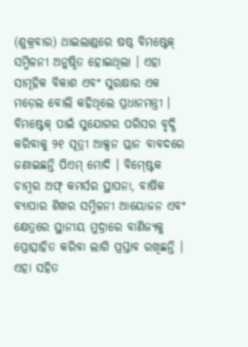(ଶୁକ୍ରବାର) ଥାଇଲାଣ୍ଡରେ ଷଷ୍ଠ ବିମଷ୍ଟେକ୍ ସମ୍ମିଳନୀ ଅନୁଷ୍ଠିତ ହୋଇଥିଲା । ଏହା ସାମୂହିକ ବିକାଶ ଏବଂ ସୁରକ୍ଷାର ଏକ ମଡ଼େଲ ବୋଲି କହିଥିଲେ ପ୍ରଧାନମନ୍ତ୍ରୀ । ବିମଷ୍ଟେକ୍ ପାଇଁ ସୁଯୋଗର ପରିସର ବୃଦ୍ଧି କରିବାକୁ ୨୧ ସୂତ୍ରୀ ଆକ୍ସନ ପ୍ଲାନ ବାବଦରେ ଜଣାଇଛନ୍ତି ପିଏମ୍ ମୋଦି । ବିମ୍ଷ୍ଟେକ ଚାମ୍ବର ଅଫ୍ କମର୍ସର ସ୍ଥାପନା, ବାର୍ଷିକ ବ୍ୟାପାର ଶିଖର ସମ୍ମିଳନୀ ଆୟୋଜନ ଏବଂ କ୍ଷେତ୍ରରେ ସ୍ଥାନୀୟ ମୁଦ୍ରାରେ ବାଣିଜ୍ୟକୁ ପ୍ରୋତ୍ସାହିତ କରିବା ଲାଗି ପ୍ରସ୍ତାବ ରଖିଛନ୍ତି । ଏହା ସହିତ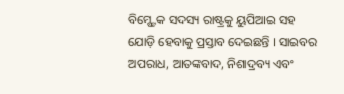ବିମ୍ଷ୍ଟେକ ସଦସ୍ୟ ରାଷ୍ଟ୍ରକୁ ୟୁପିଆଇ ସହ ଯୋଡ଼ି ହେବାକୁ ପ୍ରସ୍ତାବ ଦେଇଛନ୍ତି । ସାଇବର ଅପରାଧ, ଆତଙ୍କବାଦ, ନିଶାଦ୍ରବ୍ୟ ଏବଂ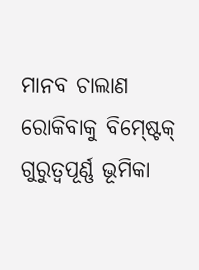ମାନବ ଚାଲାଣ ରୋକିବାକୁ ବିମ୍ଷ୍ଟେକ୍ ଗୁରୁତ୍ବପୂର୍ଣ୍ଣ ଭୂମିକା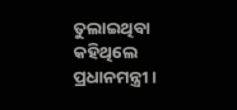ତୁଲାଇଥିବା କହିଥିଲେ ପ୍ରଧାନମନ୍ତ୍ରୀ ।